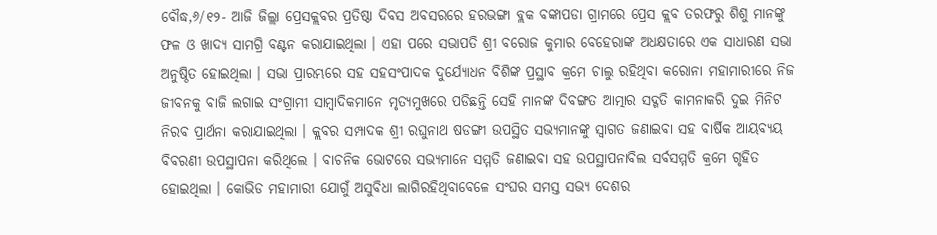ବୌଦ୍ଧ,୬/୧୨- ଆଜି ଜିଲ୍ଲା ପ୍ରେସକ୍ଲବର ପ୍ରତିଷ୍ଠା ଦିବସ ଅବସରରେ ହରଭଙ୍ଗା ବ୍ଲକ ବଙ୍କାପଡା ଗ୍ରାମରେ ପ୍ରେସ କ୍ଲବ ତରଫରୁ ଶିଶୁ ମାନଙ୍କୁ ଫଳ ଓ ଖାଦ୍ୟ ସାମଗ୍ରି ବଣ୍ଟନ କରାଯାଇଥିଲା । ଏହା ପରେ ସଭାପତି ଶ୍ରୀ ବରୋଜ କୁମାର ବେହେରାଙ୍କ ଅଧକ୍ଷତାରେ ଏକ ସାଧାରଣ ସଭା ଅନୁଷ୍ଠିତ ହୋଇଥିଲା । ସଭା ପ୍ରାରମ୍ଭରେ ସହ ସହସଂପାଦକ ଦୁର୍ଯ୍ୟୋଧନ ବିଶିଙ୍କ ପ୍ରସ୍ଥାବ କ୍ରମେ ଚାଲୁ ରହିଥିବା କରୋନା ମହାମାରୀରେ ନିଜ ଜୀବନକୁ ବାଜି ଲଗାଇ ସଂଗ୍ରାମୀ ସାମ୍ବାଦିକମାନେ ମୃତ୍ୟମୁଖରେ ପଡିଛନ୍ତି ସେହି ମାନଙ୍କ ଦିବଙ୍ଗତ ଆତ୍ମାର ସଦ୍ଗତି କାମନାକରି ଦୁଇ ମିନିଟ ନିରବ ପ୍ରାର୍ଥନା କରାଯାଇଥିଲା । କ୍ଲବର ସମ୍ପାଦକ ଶ୍ରୀ ରଘୁନାଥ ଷଡଙ୍ଗୀ ଉପସ୍ଥିତ ସଭ୍ୟମାନଙ୍କୁ ସ୍ୱାଗତ ଜଣାଇବା ସହ ବାର୍ଷିକ ଆୟବ୍ୟୟ ବିବରଣୀ ଉପସ୍ଥାପନା କରିଥିଲେ । ବାଚନିକ ଭୋଟରେ ସଭ୍ୟମାନେ ସମ୍ମତି ଜଣାଇବା ସହ ଉପସ୍ଥାପନାବିଲ ସର୍ବସମ୍ମତି କ୍ରମେ ଗୃହିତ ହୋଇଥିଲା । କୋଭିଡ ମହାମାରୀ ଯୋଗୁଁ ଅସୁବିଧା ଲାଗିରହିଥିବାବେଳେ ସଂଘର ସମସ୍ତ ସଭ୍ୟ ଦେଶର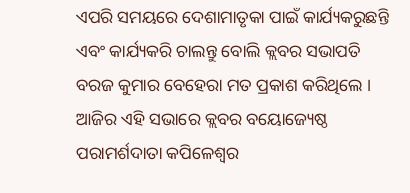ଏପରି ସମୟରେ ଦେଶାମାତୃକା ପାଇଁ କାର୍ଯ୍ୟକରୁଛନ୍ତି ଏବଂ କାର୍ଯ୍ୟକରି ଚାଲନ୍ତୁ ବୋଲି କ୍ଲବର ସଭାପତି ବରଜ କୁମାର ବେହେରା ମତ ପ୍ରକାଶ କରିଥିଲେ ।
ଆଜିର ଏହି ସଭାରେ କ୍ଲବର ବୟୋଜ୍ୟେଷ୍ଠ ପରାମର୍ଶଦାତା କପିଳେଶ୍ୱର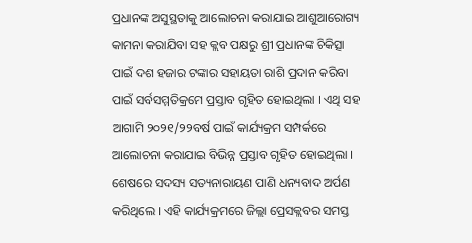ପ୍ରଧାନଙ୍କ ଅସୁସ୍ଥତାକୁ ଆଲୋଚନା କରାଯାଇ ଆଶୁଆରୋଗ୍ୟ କାମନା କରାଯିବା ସହ କ୍ଲବ ପକ୍ଷରୁ ଶ୍ରୀ ପ୍ରଧାନଙ୍କ ଚିକିତ୍ସା ପାଇଁ ଦଶ ହଜାର ଟଙ୍କାର ସହାୟତା ରାଶି ପ୍ରଦାନ କରିବା ପାଇଁ ସର୍ବସମ୍ମତିକ୍ରମେ ପ୍ରସ୍ତାବ ଗୃହିତ ହୋଇଥିଲା । ଏଥି ସହ ଆଗାମି ୨୦୨୧/୨୨ବର୍ଷ ପାଇଁ କାର୍ଯ୍ୟକ୍ରମ ସମ୍ପର୍କରେ ଆଲୋଚନା କରାଯାଇ ବିଭିନ୍ନ ପ୍ରସ୍ତାବ ଗୃହିତ ହୋଇଥିଲା । ଶେଷରେ ସଦସ୍ୟ ସତ୍ୟନାରାୟଣ ପାଣି ଧନ୍ୟବାଦ ଅର୍ପଣ କରିଥିଲେ । ଏହି କାର୍ଯ୍ୟକ୍ରମରେ ଜିଲ୍ଲା ପ୍ରେସକ୍ଲବର ସମସ୍ତ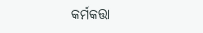କର୍ମକତ୍ତା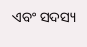ଏବଂ ସଦସ୍ୟ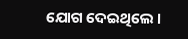ଯୋଗ ଦେଇଥିଲେ ।